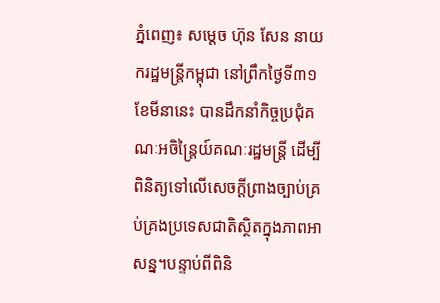ភ្នំពេញ៖ សម្តេច ហ៊ុន សែន នាយករដ្ឋមន្ត្រីកម្ពុជា នៅព្រឹកថ្ងៃទី៣១ ខែមីនានេះ បានដឹកនាំកិច្ចប្រជុំគណៈអចិន្ត្រៃយ៍គណៈរដ្ឋមន្ត្រី ដើម្បីពិនិត្យទៅលើសេចក្តីព្រាងច្បាប់គ្រប់គ្រងប្រទេសជាតិស្ថិតក្នុងភាពអាសន្ន។បន្ទាប់ពីពិនិ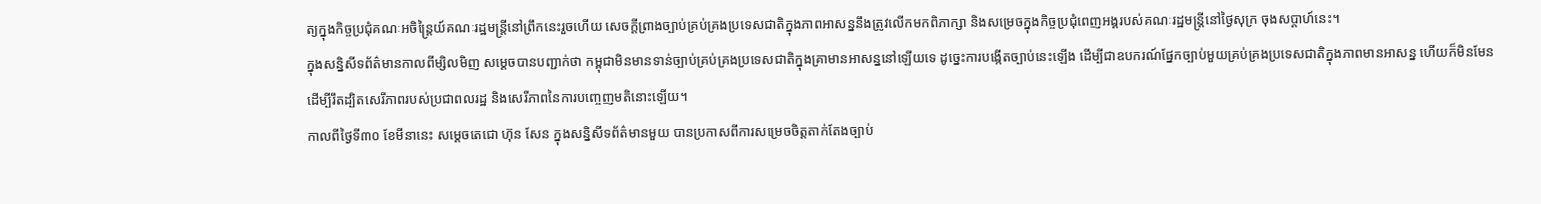ត្យក្នុងកិច្ចប្រជុំគណៈអចិន្ត្រៃយ៍គណៈរដ្ឋមន្ត្រីនៅព្រឹកនេះរួចហើយ សេចក្តីព្រាងច្បាប់គ្រប់គ្រងប្រទេសជាតិក្នុងភាពអាសន្ននឹងត្រូវលើកមកពិភាក្សា និងសម្រេចក្នុងកិច្ចប្រជុំពេញអង្គរបស់គណៈរដ្ឋមន្ត្រីនៅថ្ងៃសុក្រ ចុងសប្តាហ៍នេះ។
ក្នុងសន្និសីទព័ត៌មានកាលពីម្សិលមិញ សម្តេចបានបញ្ជាក់ថា កម្ពុជាមិនមានទាន់ច្បាប់គ្រប់គ្រងប្រទេសជាតិក្នុងគ្រាមានអាសន្ននៅឡើយទេ ដូច្នេះការបង្កើតច្បាប់នេះឡើង ដើម្បីជាឧបករណ៍ផ្នែកច្បាប់មួយគ្រប់គ្រងប្រទេសជាតិក្នុងភាពមានអាសន្ន ហើយក៏មិនមែន ដើម្បីរឹតដ្បិតសេរីភាពរបស់ប្រជាពលរដ្ឋ និងសេរីភាពនៃការបញ្ចេញមតិនោះឡើយ។
កាលពីថ្ងៃទី៣០ ខែមីនានេះ សម្តេចតេជោ ហ៊ុន សែន ក្នុងសន្និសីទព័ត៌មានមួយ បានប្រកាសពីការសម្រេចចិត្តតាក់តែងច្បាប់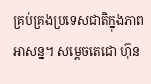គ្រប់គ្រងប្រទេសជាតិក្នុងភាពអាសន្ន។ សម្តេចតេជោ ហ៊ុន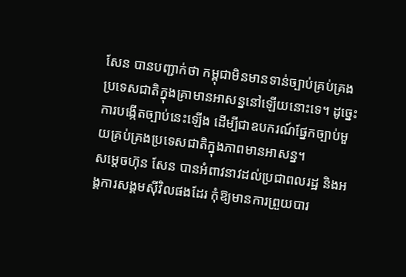សែន បានបញ្ជាក់ថា កម្ពុជាមិនមានទាន់ច្បាប់គ្រប់គ្រងប្រទេសជាតិក្នុងគ្រាមានអាសន្ននៅឡើយនោះទេ។ ដូច្នេះការបង្កើតច្បាប់នេះឡើង ដើម្បីជាឧបករណ៍ផ្នែកច្បាប់មួយគ្រប់គ្រងប្រទេសជាតិក្នុងភាពមានអាសន្ន។
សម្តេចហ៊ុន សែន បានអំពាវនាវដល់ប្រជាពលរដ្ឋ និងអង្គការសង្គមស៊ីវិលផងដែរ កុំឱ្យមានការព្រួយបារ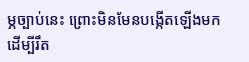ម្ភច្បាប់នេះ ព្រោះមិនមែនបង្កើតឡើងមក ដើម្បីរឹត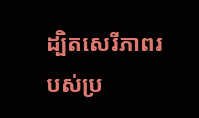ដ្បិតសេរីភាពរបស់ប្រ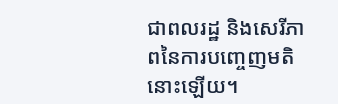ជាពលរដ្ឋ និងសេរីភាពនៃការបញ្ចេញមតិនោះឡើយ។